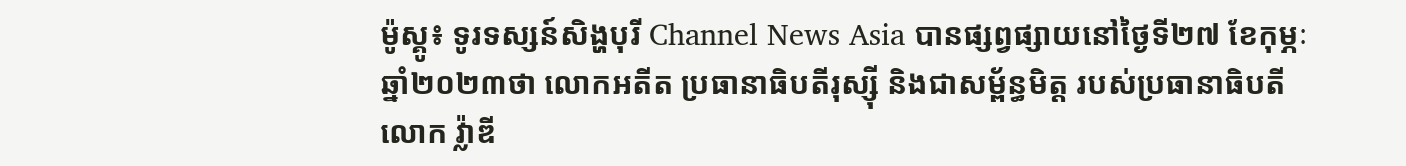ម៉ូស្គូ៖ ទូរទស្សន៍សិង្ហបុរី Channel News Asia បានផ្សព្វផ្សាយនៅថ្ងៃទី២៧ ខែកុម្ភៈ ឆ្នាំ២០២៣ថា លោកអតីត ប្រធានាធិបតីរុស្ស៊ី និងជាសម្ព័ន្ធមិត្ត របស់ប្រធានាធិបតី លោក វ្ល៉ាឌី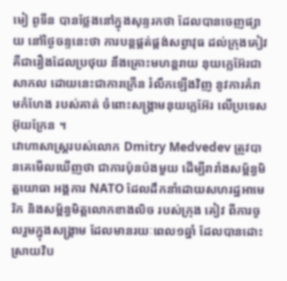មៀ ពូទីន បានថ្លែងនៅក្នុងសុន្ទរកថា ដែលបានចេញផ្សាយ នៅថ្ងៃចន្ទនេះថា ការបន្តផ្គត់ផ្គង់សព្វាវុធ ដល់ក្រុងគៀវ គឺជារឿងដែលប្រថុយ នឹងគ្រោះមហន្តរាយ នុយក្លេអ៊ែរជាសាកល ដោយនេះជាការក្រើន រំលឹកឡើងវិញ នូវការគំរាមកំហែង របស់គាត់ ចំពោះសង្គ្រាមនុយក្លេអ៊ែរ លើប្រទេសអ៊ុយក្រែន ។
វោហាសាស្ត្ររបស់លោក Dmitry Medvedev ត្រូវបានគេមើលឃើញថា ជាការប៉ុនប៉ងមួយ ដើម្បីរារាំងសម្ព័ន្ធមិត្តយោធា អង្គការ NATO ដែលដឹកនាំដោយសហរដ្ឋអាមេរិក និងសម្ព័ន្ធមិត្តលោកខាងលិច របស់ក្រុង គៀវ ពីការចូលរួមក្នុងសង្គ្រាម ដែលមានរយៈពេល១ឆ្នាំ ដែលបានដោះស្រាយវិប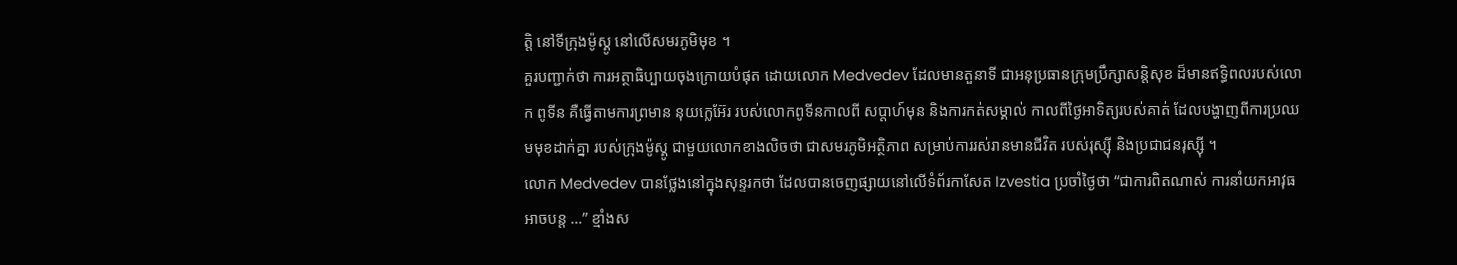ត្តិ នៅទីក្រុងម៉ូស្គូ នៅលើសមរភូមិមុខ ។
គួរបញ្ជាក់ថា ការអត្ថាធិប្បាយចុងក្រោយបំផុត ដោយលោក Medvedev ដែលមានតួនាទី ជាអនុប្រធានក្រុមប្រឹក្សាសន្តិសុខ ដ៏មានឥទ្ធិពលរបស់លោក ពូទីន គឺធ្វើតាមការព្រមាន នុយក្លេអ៊ែរ របស់លោកពូទីនកាលពី សប្តាហ៍មុន និងការកត់សម្គាល់ កាលពីថ្ងៃអាទិត្យរបស់គាត់ ដែលបង្ហាញពីការប្រឈមមុខដាក់គ្នា របស់ក្រុងម៉ូស្គូ ជាមួយលោកខាងលិចថា ជាសមរភូមិអត្ថិភាព សម្រាប់ការរស់រានមានជីវិត របស់រុស្ស៊ី និងប្រជាជនរុស្ស៊ី ។
លោក Medvedev បានថ្លែងនៅក្នុងសុន្ទរកថា ដែលបានចេញផ្សាយនៅលើទំព័រកាសែត Izvestia ប្រចាំថ្ងៃថា “ជាការពិតណាស់ ការនាំយកអាវុធអាចបន្ត …” ខ្មាំងស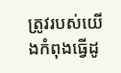ត្រូវរបស់យើងកំពុងធ្វើដូ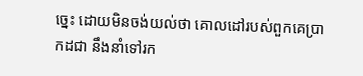ច្នេះ ដោយមិនចង់យល់ថា គោលដៅរបស់ពួកគេប្រាកដជា នឹងនាំទៅរក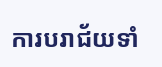ការបរាជ័យទាំ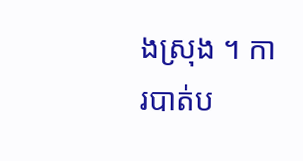ងស្រុង ។ ការបាត់ប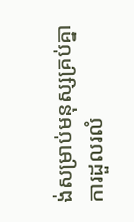ង់សម្រាប់មនុស្សគ្រប់គ្នា ការដួលរលំ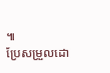៕
ប្រែសម្រួលដោ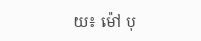យ៖ ម៉ៅ បុ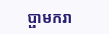ប្ផាមករា